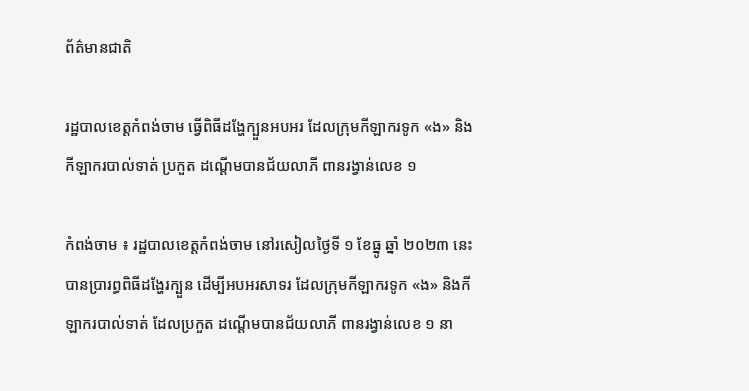ព័ត៌មានជាតិ

រដ្ឋបាលខេត្តកំពង់ចាម ធ្វើពិធីដង្ហែក្បួនអបអរ ដែលក្រុមកីឡាករទូក «ង» និងកីឡាករបាល់ទាត់ ប្រកួត ដណ្តើមបានជ័យលាភី ពានរង្វាន់លេខ ១

កំពង់ចាម ៖ រដ្ឋបាលខេត្តកំពង់ចាម នៅរសៀលថ្ងៃទី ១ ខែធ្នូ ឆ្នាំ ២០២៣ នេះ បានប្រារព្ធពិធីដង្ហែរក្បួន ដើម្បីអបអរសាទរ ដែលក្រុមកីឡាករទូក «ង» និងកីឡាករបាល់ទាត់ ដែលប្រកួត ដណ្តើមបានជ័យលាភី ពានរង្វាន់លេខ ១ នា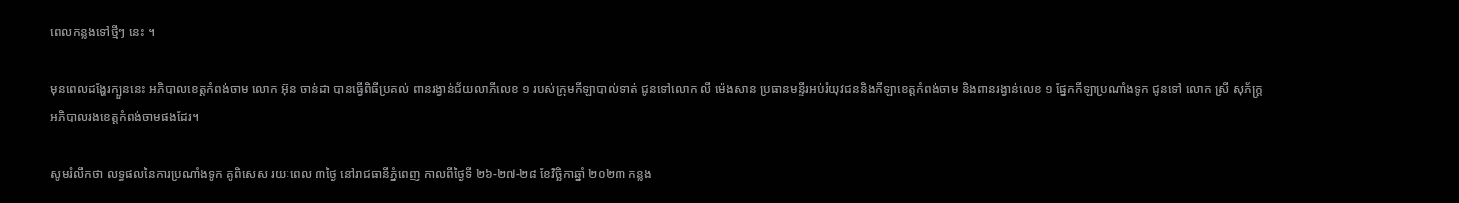ពេលកន្លងទៅថ្មីៗ នេះ ។

មុនពេលដង្ហែរក្បួននេះ អភិបាលខេត្តកំពង់ចាម លោក អ៊ុន ចាន់ដា បានធ្វើពិធីប្រគល់ ពានរង្វាន់ជ័យលាភីលេខ ១ របស់ក្រុមកីឡាបាល់ទាត់ ជូនទៅលោក លី ម៉េងសាន ប្រធានមន្ទីរអប់រំយុវជននិងកីឡាខេត្តកំពង់ចាម និងពានរង្វាន់លេខ ១ ផ្នែកកីឡាប្រណាំងទូក ជូនទៅ លោក ស្រី សុភ័ក្រ្ត អភិបាលរងខេត្តកំពង់ចាមផងដែរ។

សូមរំលឹកថា លទ្ធផលនៃការប្រណាំងទូក គូពិសេស រយៈពេល ៣ថ្ងៃ នៅរាជធានីភ្នំពេញ កាលពីថ្ងៃទី ២៦-២៧-២៨ ខែវិច្ឆិកាឆ្នាំ ២០២៣ កន្លង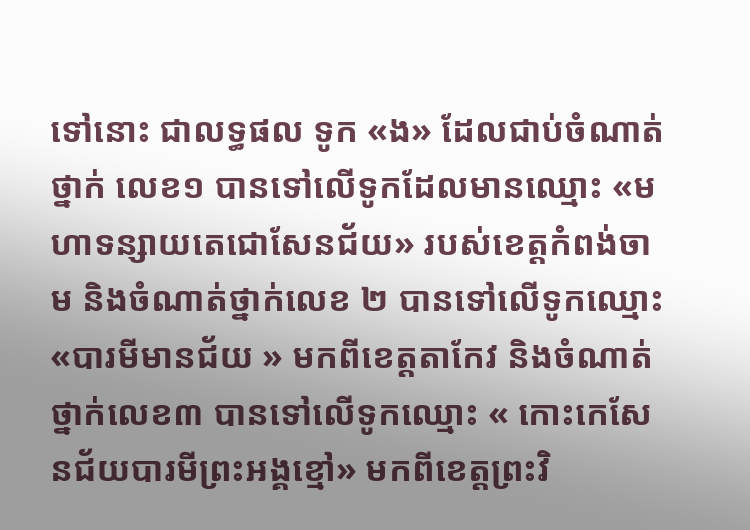ទៅនោះ ជាលទ្ធផល ទូក «ង» ដែលជាប់ចំណាត់ថ្នាក់ លេខ១ បានទៅលើទូកដែលមានឈ្មោះ «មហាទន្សាយតេជោសែនជ័យ» របស់ខេត្តកំពង់ចាម និងចំណាត់ថ្នាក់លេខ ២ បានទៅលើទូកឈ្មោះ «បារមីមានជ័យ » មកពីខេត្តតាកែវ និងចំណាត់ថ្នាក់លេខ៣ បានទៅលើទូកឈ្មោះ « កោះកេសែនជ័យបារមីព្រះអង្គខ្មៅ» មកពីខេត្តព្រះវិ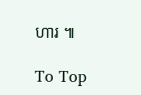ហារ ៕

To Top